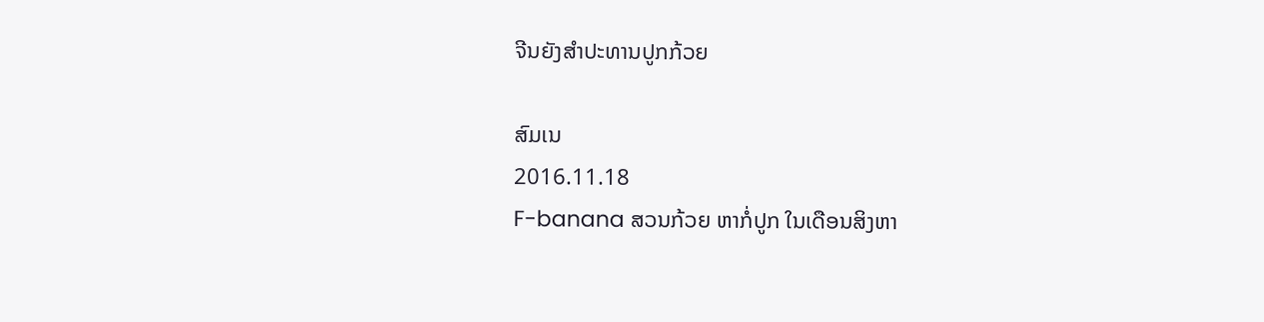ຈີນຍັງສໍາປະທານປູກກ້ວຍ

ສົມເນ
2016.11.18
F-banana ສວນກ້ວຍ ຫາກໍ່ປູກ ໃນເດືອນສິງຫາ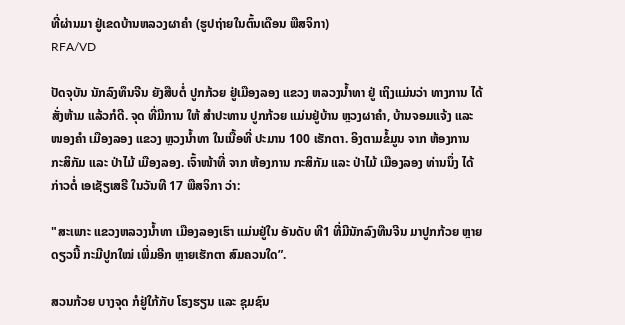ທີ່ຜ່ານມາ ຢູ່ເຂດບ້ານຫລວງຜາຄໍາ (ຮູປຖ່າຍໃນຕົ້ນເດືອນ ພືສຈິກາ)
RFA/VD

ປັດຈຸບັນ ນັກລົງທຶນຈີນ ຍັງສືບຕໍ່ ປູກກ້ວຍ ຢູ່ເມືອງລອງ ແຂວງ ຫລວງນໍ້າທາ ຢູ່ ເຖິງແມ່ນວ່າ ທາງການ ໄດ້ສັ່ງຫ້າມ ແລ້ວກໍດີ. ຈຸດ ທີ່ມີການ ໃຫ້ ສໍາປະທານ ປູກກ້ວຍ ແມ່ນຢູ່ບ້ານ ຫຼວງຜາຄໍາ, ບ້ານຈອມແຈ້ງ ແລະ ໜອງຄໍາ ເມືອງລອງ ແຂວງ ຫຼວງນໍ້າທາ ໃນເນື້ອທີ່ ປະມານ 100 ເຮັກຕາ. ອິງຕາມຂໍ້ມູນ ຈາກ ຫ້ອງການ ກະສິກັມ ແລະ ປ່າໄມ້ ເມືອງລອງ. ເຈົ້າໜ້າທີ່ ຈາກ ຫ້ອງການ ກະສິກັມ ແລະ ປ່າໄມ້ ເມືອງລອງ ທ່ານນຶ່ງ ໄດ້ກ່າວຕໍ່ ເອເຊັຽເສຣີ ໃນວັນທີ 17 ພືສຈິກາ ວ່າ:

"ສະເພາະ ແຂວງຫລວງນໍ້າທາ ເມືອງລອງເຮົາ ແມ່ນຢູ່ໃນ ອັນດັບ ທີ1 ທີ່ມີນັກລົງທືນຈີນ ມາປູກກ້ວຍ ຫຼາຍດຽວນີ້ ກະມີປູກໃໝ່ ເພີ່ມອີກ ຫຼາຍເຮັກຕາ ສົມຄວນໃດ”.

ສວນກ້ວຍ ບາງຈຸດ ກໍຢູ່ໃກ້ກັບ ໂຮງຮຽນ ແລະ ຊຸມຊົນ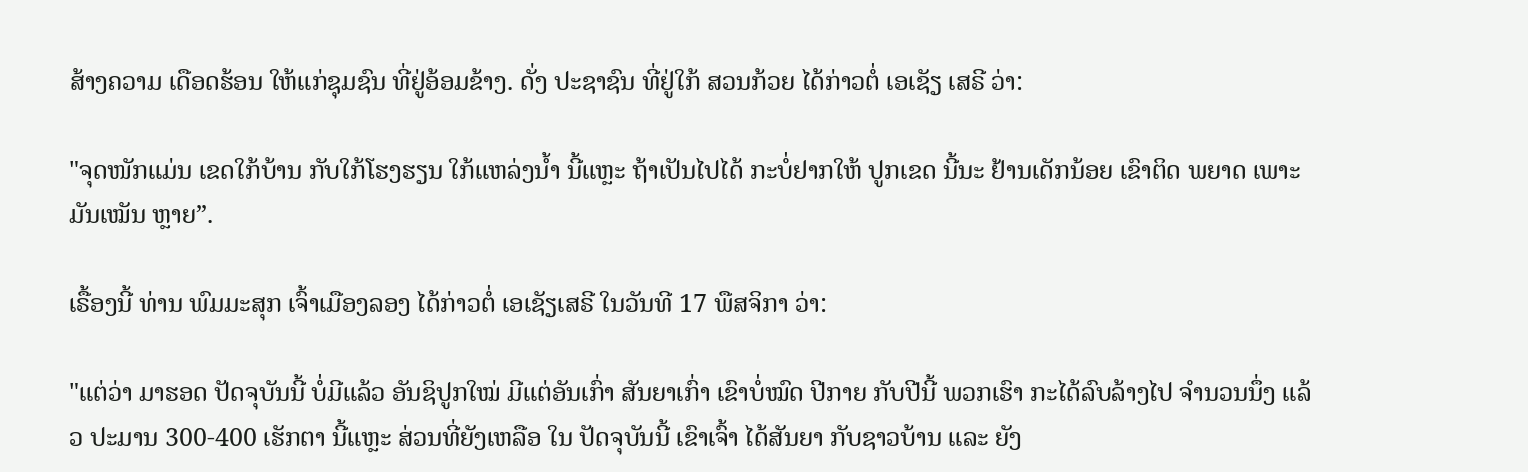ສ້າງຄວາມ ເດືອດຮ້ອນ ໃຫ້ແກ່ຊຸມຊົນ ທີ່ຢູ່ອ້ອມຂ້າງ. ດັ່ງ ປະຊາຊົນ ທີ່ຢູ່ໃກ້ ສວນກ້ວຍ ໄດ້ກ່າວຕໍ່ ເອເຊັຽ ເສຣີ ວ່າ:

"ຈຸດໜັກແມ່ນ ເຂດໃກ້ບ້ານ ກັບໃກ້ໂຮງຮຽນ ໃກ້ແຫລ່ງນໍ້າ ນີ້ແຫຼະ ຖ້າເປັນໄປໄດ້ ກະບໍ່ຢາກໃຫ້ ປູກເຂດ ນີ້ນະ ຢ້ານເດັກນ້ອຍ ເຂົາຕິດ ພຍາດ ເພາະມັນເໝັນ ຫຼາຍ”.

ເຣື້ອງນີ້ ທ່ານ ພົມມະສຸກ ເຈົ້າເມືອງລອງ ໄດ້ກ່າວຕໍ່ ເອເຊັຽເສຣີ ໃນວັນທີ 17 ພືສຈິກາ ວ່າ:

"ແຕ່ວ່າ ມາຮອດ ປັດຈຸບັນນີ້ ບໍ່ມີແລ້ວ ອັນຊິປູກໃໝ່ ມີແຕ່ອັນເກົ່າ ສັນຍາເກົ່າ ເຂົາບໍ່ໝົດ ປີກາຍ ກັບປີນີ້ ພວກເຮົາ ກະໄດ້ລົບລ້າງໄປ ຈໍານວນນຶ່ງ ແລ້ວ ປະມານ 300-400 ເຮັກຕາ ນີ້ແຫຼະ ສ່ວນທີ່ຍັງເຫລືອ ໃນ ປັດຈຸບັນນີ້ ເຂົາເຈົ້າ ໄດ້ສັນຍາ ກັບຊາວບ້ານ ແລະ ຍັງ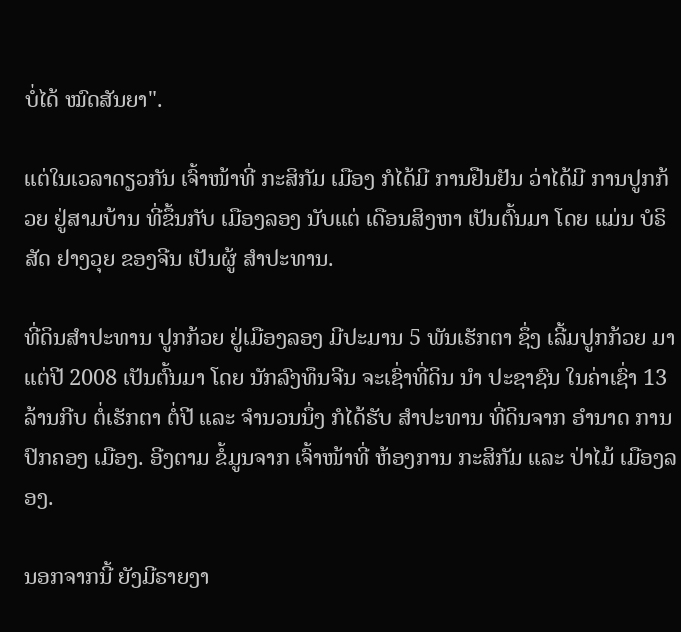ບໍ່ໄດ້ ໝົດສັນຍາ".

ແຕ່ໃນເວລາດຽວກັນ ເຈົ້າໜ້າທີ່ ກະສິກັມ ເມືອງ ກໍໄດ້ມີ ການຢືນຢັນ ວ່າໄດ້ມີ ການປູກກ້ວຍ ຢູ່ສາມບ້ານ ທີ່ຂຶ້ນກັບ ເມືອງລອງ ນັບແຕ່ ເດືອນສິງຫາ ເປັນຕົ້ນມາ ໂດຍ ແມ່ນ ບໍຣິສັດ ຢາງວຸຍ ຂອງຈີນ ເປັນຜູ້ ສໍາປະທານ.

ທີ່ດິນສໍາປະທານ ປູກກ້ວຍ ຢູ່ເມືອງລອງ ມີປະມານ 5 ພັນເຮັກຕາ ຊຶ່ງ ເລີ້ມປູກກ້ວຍ ມາແຕ່ປີ 2008 ເປັນຕົ້ນມາ ໂດຍ ນັກລົງທຶນຈີນ ຈະເຊົ່າທີ່ດິນ ນໍາ ປະຊາຊົນ ໃນຄ່າເຊົ່າ 13 ລ້ານກີບ ຕໍ່ເຮັກຕາ ຕໍ່ປີ ແລະ ຈໍານວນນຶ່ງ ກໍໄດ້ຮັບ ສໍາປະທານ ທີ່ດິນຈາກ ອໍານາດ ການປົກຄອງ ເມືອງ. ອີງຕາມ ຂໍ້ມູນຈາກ ເຈົ້າໜ້າທີ່ ຫ້ອງການ ກະສິກັມ ແລະ ປ່າໄມ້ ເມືອງລອງ.

ນອກຈາກນີ້ ຍັງມີຣາຍງາ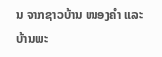ນ ຈາກຊາວບ້ານ ໜອງຄໍາ ແລະ ບ້ານພະ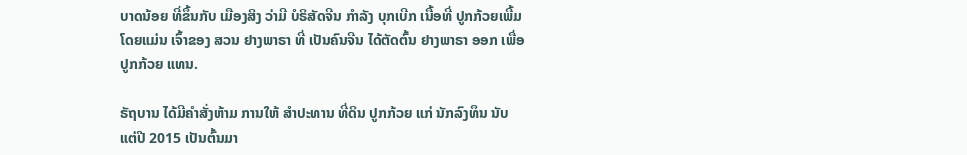ບາດນ້ອຍ ທີ່ຂຶ້ນກັບ ເມືອງສິງ ວ່າມີ ບໍຣິສັດຈີນ ກໍາລັງ ບຸກເບີກ ເນື້ອທີ່ ປູກກ້ວຍເພີ້ມ ໂດຍແມ່ນ ເຈົ້າຂອງ ສວນ ຢາງພາຣາ ທີ່ ເປັນຄົນຈີນ ໄດ້ຕັດຕົ້ນ ຢາງພາຣາ ອອກ ເພື່ອປູກກ້ວຍ ແທນ.

ຣັຖບານ ໄດ້ມີຄໍາສັ່ງຫ້າມ ການໃຫ້ ສໍາປະທານ ທີ່ດິນ ປູກກ້ວຍ ແກ່ ນັກລົງທຶນ ນັບແຕ່ປີ 2015 ເປັນຕົ້ນມາ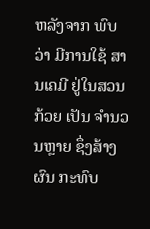ຫລັງຈາກ ພົບວ່າ ມີການໃຊ້ ສານເຄມີ ຢູ່ໃນສວນກ້ວຍ ເປັນ ຈໍານວນຫຼາຍ ຊຶ່ງສ້າງຜົນ ກະທົບ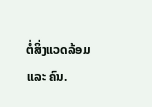ຕໍ່ສິ່ງແວດລ້ອມ ແລະ ຄົນ.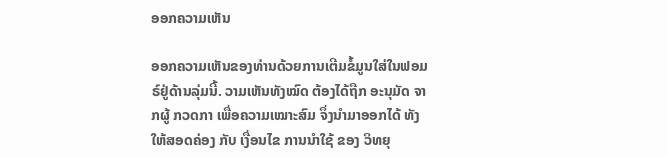ອອກຄວາມເຫັນ

ອອກຄວາມເຫັນຂອງທ່ານດ້ວຍການເຕີມຂໍ້ມູນໃສ່ໃນຟອມຣ໌ຢູ່ດ້ານລຸ່ມນີ້. ວາມເຫັນທັງໝົດ ຕ້ອງໄດ້ຖືກ ອະນຸມັດ ຈາກຜູ້ ກວດກາ ເພື່ອຄວາມເໝາະສົມ ຈຶ່ງນໍາມາອອກໄດ້ ທັງໃຫ້ສອດຄ່ອງ ກັບ ເງື່ອນໄຂ ການນຳໃຊ້ ຂອງ ວິທຍຸ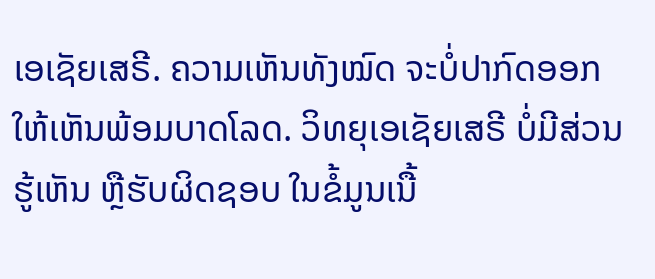ເອເຊັຍເສຣີ. ຄວາມເຫັນທັງໝົດ ຈະບໍ່ປາກົດອອກ ໃຫ້ເຫັນພ້ອມບາດໂລດ. ວິທຍຸເອເຊັຍເສຣີ ບໍ່ມີສ່ວນຮູ້ເຫັນ ຫຼືຮັບຜິດຊອບ ໃນຂໍ້ມູນເນື້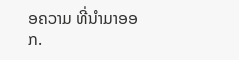ອຄວາມ ທີ່ນໍາມາອອກ.